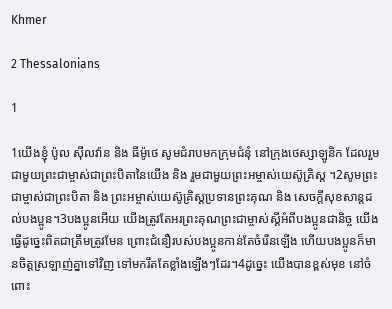Khmer

2 Thessalonians

1

1យើងខ្ញុំ ប៉ូល ស៊ីលវ៉ាន និង ធីម៉ូថេ សូមជំរាបមកក្រុមជំនុំ នៅក្រុងថេស្សាឡូនិក ដែលរួមជាមួយព្រះជាម្ចាស់ជាព្រះបិតានៃយើង និង រួមជាមួយព្រះអម្ចាស់យេស៊ូគ្រិស្ដ ។2សូមព្រះជាម្ចាស់ជាព្រះបិតា និង ព្រះអម្ចាស់យេស៊ូគ្រិស្ដប្រទានព្រះគុណ និង សេចក្ដីសុខសាន្ដដល់បងប្អូន។3បងប្អូនអើយ យើងត្រូវតែអរព្រះគុណព្រះជាម្ចាស់ស្ដីអំពីបងប្អូនជានិច្ច យើងធ្វើដូច្នេះពិតជាត្រឹមត្រូវមែន ព្រោះជំនឿរបស់បងប្អូនកាន់តែចំរើនឡើង ហើយបងប្អូនក៏មានចិត្ដស្រឡាញ់គ្នាទៅវិញ ទៅមករឹតតែខ្លាំងឡើងៗដែរ។4ដូច្នេះ យើងបានខ្ពស់មុខ នៅចំពោះ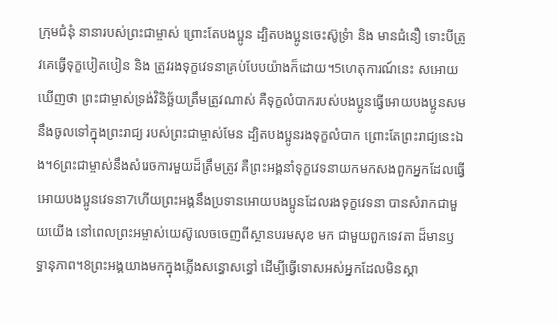ក្រុមជំនុំ នានារបស់ព្រះជាម្ចាស់ ព្រោះតែបងប្អូន ដ្បិតបងប្អូនចេះស៊ូទ្រំា និង មានជំនឿ ទោះបីត្រូវគេធ្វើទុក្ខបៀតបៀន និង ត្រូវរងទុក្ខវេទនាគ្រប់បែបយ៉ាងក៏ដោយ។5ហេតុការណ៍នេះ សអោយឃើញថា ព្រះជាម្ចាស់ទ្រង់វិនិច្ឆ័យត្រឹមត្រូវណាស់ គឺទុក្ខលំបាករបស់បងប្អូនធ្វើអោយបងប្អូនសមនឹងចូលទៅក្នុងព្រះរាជ្យ របស់ព្រះជាម្ចាស់មែន ដ្បិតបងប្អូនរងទុក្ខលំបាក ព្រោះតែព្រះរាជ្យនេះឯង។6ព្រះជាម្ចាស់នឹងសំរេចការមួយដ៏ត្រឹមត្រូវ គឺព្រះអង្គនាំទុក្ខវេទនាយកមកសងពួកអ្នកដែលធ្វើ អោយបងប្អូនវេទនា7ហើយព្រះអង្គនឹងប្រទានអោយបងប្អូនដែលរងទុក្ខវេទនា បានសំរាកជាមួយយើង នៅពេលព្រះអម្ចាស់យេស៊ូលេចចេញពីស្ថានបរមសុខ មក ជាមួយពួកទេវតា ដ៏មានឫទ្ធានុភាព។8ព្រះអង្គយាងមកក្នុងភ្លើងសន្ធោសន្ធៅ ដើម្បីធ្វើទោសអស់អ្នកដែលមិនស្គា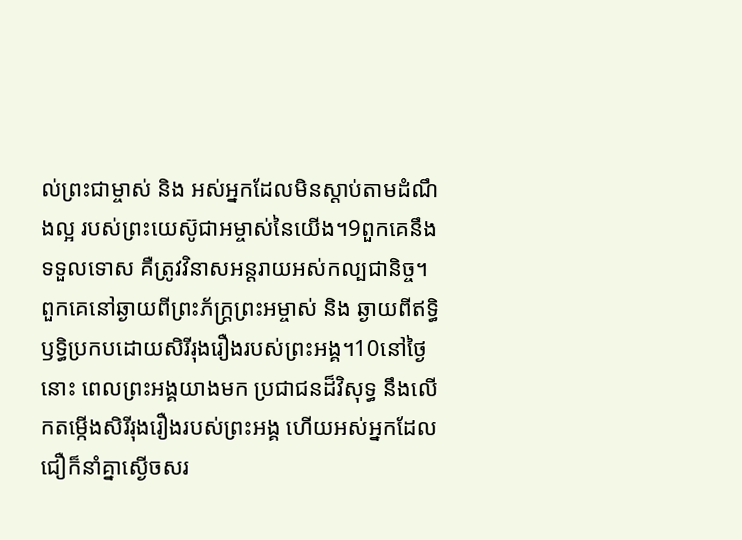ល់ព្រះជាម្ចាស់ និង អស់អ្នកដែលមិនស្ដាប់តាមដំណឹងល្អ របស់ព្រះយេស៊ូជាអម្ចាស់នៃយើង។9ពួកគេនឹងទទួលទោស គឺត្រូវវិនាសអន្ដរាយអស់កល្បជានិច្ច។ ពួកគេនៅឆ្ងាយពីព្រះភ័ក្ដ្រព្រះអម្ចាស់ និង ឆ្ងាយពីឥទ្ធិឫទ្ធិប្រកបដោយសិរីរុងរឿងរបស់ព្រះអង្គ។10នៅថ្ងៃនោះ ពេលព្រះអង្គយាងមក ប្រជាជនដ៏វិសុទ្ធ នឹងលើកតម្កើងសិរីរុងរឿងរបស់ព្រះអង្គ ហើយអស់អ្នកដែលជឿក៏នាំគ្នាស្ងើចសរ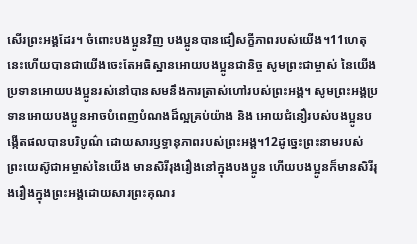សើរព្រះអង្គដែរ។ ចំពោះបងប្អូនវិញ បងប្អូនបានជឿសក្ខីភាពរបស់យើង។11ហេតុនេះហើយបានជាយើងចេះតែអធិស្ឋានអោយបងប្អូនជានិច្ច សូមព្រះជាម្ចាស់ នៃយើងប្រទានអោយបងប្អូនរស់នៅបានសមនឹងការត្រាស់ហៅរបស់ព្រះអង្គ។ សូមព្រះអង្គប្រទានអោយបងប្អូនអាចបំពេញបំណងដ៏ល្អគ្រប់យ៉ាង និង អោយជំនឿរបស់បងប្អូនបង្កើតផលបានបរិបូណ៌ ដោយសារឫទ្ធានុភាពរបស់ព្រះអង្គ។12ដូច្នេះព្រះនាមរបស់ព្រះយេស៊ូជាអម្ចាស់នៃយើង មានសិរីរុងរឿងនៅក្នុងបងប្អូន ហើយបងប្អូនក៏មានសិរីរុងរឿងក្នុងព្រះអង្គដោយសារព្រះគុណរ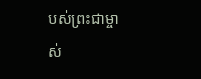បស់ព្រះជាម្ចាស់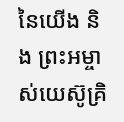នៃយើង និង ព្រះអម្ចាស់យេស៊ូគ្រិ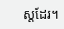ស្ដដែរ។